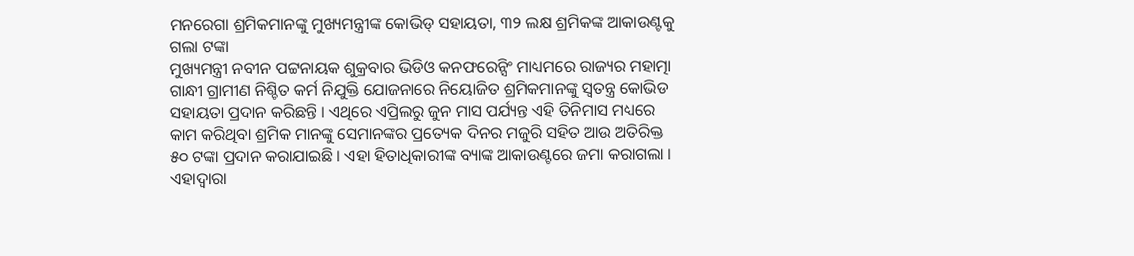ମନରେଗା ଶ୍ରମିକମାନଙ୍କୁ ମୁଖ୍ୟମନ୍ତ୍ରୀଙ୍କ କୋଭିଡ୍ ସହାୟତା, ୩୨ ଲକ୍ଷ ଶ୍ରମିକଙ୍କ ଆକାଉଣ୍ଟକୁ ଗଲା ଟଙ୍କା
ମୁଖ୍ୟମନ୍ତ୍ରୀ ନବୀନ ପଟ୍ଟନାୟକ ଶୁକ୍ରବାର ଭିଡିଓ କନଫରେନ୍ସିଂ ମାଧ୍ୟମରେ ରାଜ୍ୟର ମହାତ୍ମା ଗାନ୍ଧୀ ଗ୍ରାମୀଣ ନିଶ୍ଚିତ କର୍ମ ନିଯୁକ୍ତି ଯୋଜନାରେ ନିୟୋଜିତ ଶ୍ରମିକମାନଙ୍କୁ ସ୍ଵତନ୍ତ୍ର କୋଭିଡ ସହାୟତା ପ୍ରଦାନ କରିଛନ୍ତି । ଏଥିରେ ଏପ୍ରିଲରୁ ଜୁନ ମାସ ପର୍ଯ୍ୟନ୍ତ ଏହି ତିନିମାସ ମଧ୍ୟରେ କାମ କରିଥିବା ଶ୍ରମିକ ମାନଙ୍କୁ ସେମାନଙ୍କର ପ୍ରତ୍ୟେକ ଦିନର ମଜୁରି ସହିତ ଆଉ ଅତିରିକ୍ତ ୫୦ ଟଙ୍କା ପ୍ରଦାନ କରାଯାଇଛି । ଏହା ହିତାଧିକାରୀଙ୍କ ବ୍ୟାଙ୍କ ଆକାଉଣ୍ଟରେ ଜମା କରାଗଲା । ଏହାଦ୍ବାରା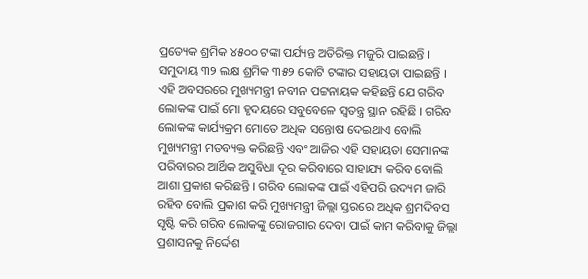ପ୍ରତ୍ୟେକ ଶ୍ରମିକ ୪୫୦୦ ଟଙ୍କା ପର୍ଯ୍ୟନ୍ତ ଅତିରିକ୍ତ ମଜୁରି ପାଇଛନ୍ତି । ସମୁଦାୟ ୩୨ ଲକ୍ଷ ଶ୍ରମିକ ୩୫୨ କୋଟି ଟଙ୍କାର ସହାୟତା ପାଇଛନ୍ତି ।
ଏହି ଅବସରରେ ମୁଖ୍ୟମନ୍ତ୍ରୀ ନବୀନ ପଟ୍ଟନାୟକ କହିଛନ୍ତି ଯେ ଗରିବ ଲୋକଙ୍କ ପାଇଁ ମୋ ହୃଦୟରେ ସବୁବେଳେ ସ୍ଵତନ୍ତ୍ର ସ୍ଥାନ ରହିଛି । ଗରିବ ଲୋକଙ୍କ କାର୍ଯ୍ୟକ୍ରମ ମୋତେ ଅଧିକ ସନ୍ତୋଷ ଦେଇଥାଏ ବୋଲି ମୁଖ୍ୟମନ୍ତ୍ରୀ ମତବ୍ୟକ୍ତ କରିଛନ୍ତି ଏବଂ ଆଜିର ଏହି ସହାୟତା ସେମାନଙ୍କ ପରିବାରର ଆର୍ଥିକ ଅସୁବିଧା ଦୂର କରିବାରେ ସାହାଯ୍ୟ କରିବ ବୋଲି ଆଶା ପ୍ରକାଶ କରିଛନ୍ତି । ଗରିବ ଲୋକଙ୍କ ପାଇଁ ଏହିପରି ଉଦ୍ୟମ ଜାରି ରହିବ ବୋଲି ପ୍ରକାଶ କରି ମୁଖ୍ୟମନ୍ତ୍ରୀ ଜିଲ୍ଲା ସ୍ତରରେ ଅଧିକ ଶ୍ରମଦିବସ ସୃଷ୍ଟି କରି ଗରିବ ଲୋକଙ୍କୁ ରୋଜଗାର ଦେବା ପାଇଁ କାମ କରିବାକୁ ଜିଲ୍ଲା ପ୍ରଶାସନକୁ ନିର୍ଦ୍ଦେଶ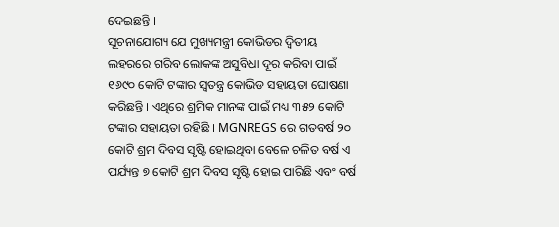ଦେଇଛନ୍ତି ।
ସୂଚନାଯୋଗ୍ୟ ଯେ ମୁଖ୍ୟମନ୍ତ୍ରୀ କୋଭିଡର ଦ୍ଵିତୀୟ ଲହରରେ ଗରିବ ଲୋକଙ୍କ ଅସୁବିଧା ଦୂର କରିବା ପାଇଁ ୧୬୯୦ କୋଟି ଟଙ୍କାର ସ୍ଵତନ୍ତ୍ର କୋଭିଡ ସହାୟତା ଘୋଷଣା କରିଛନ୍ତି । ଏଥିରେ ଶ୍ରମିକ ମାନଙ୍କ ପାଇଁ ମଧ୍ୟ ୩୫୨ କୋଟି ଟଙ୍କାର ସହାୟତା ରହିଛି । MGNREGS ରେ ଗତବର୍ଷ ୨୦ କୋଟି ଶ୍ରମ ଦିବସ ସୃଷ୍ଟି ହୋଇଥିବା ବେଳେ ଚଳିତ ବର୍ଷ ଏ ପର୍ଯ୍ୟନ୍ତ ୭ କୋଟି ଶ୍ରମ ଦିବସ ସୃଷ୍ଟି ହୋଇ ପାରିଛି ଏବଂ ବର୍ଷ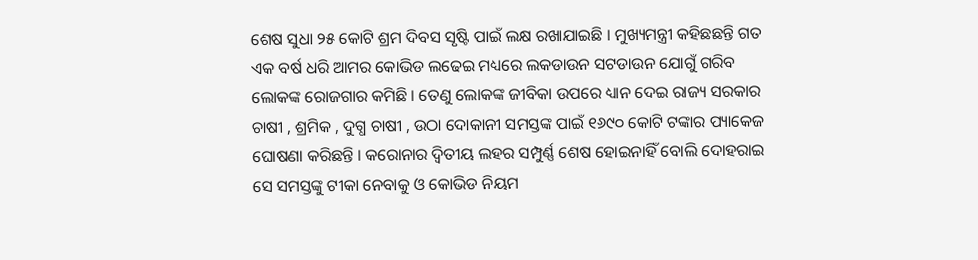ଶେଷ ସୁଧା ୨୫ କୋଟି ଶ୍ରମ ଦିବସ ସୃଷ୍ଟି ପାଇଁ ଲକ୍ଷ ରଖାଯାଇଛି । ମୁଖ୍ୟମନ୍ତ୍ରୀ କହିଛଛନ୍ତି ଗତ ଏକ ବର୍ଷ ଧରି ଆମର କୋଭିଡ ଲଢେଇ ମଧ୍ୟରେ ଲକଡାଉନ ସଟଡାଉନ ଯୋଗୁଁ ଗରିବ ଲୋକଙ୍କ ରୋଜଗାର କମିଛି । ତେଣୁ ଲୋକଙ୍କ ଜୀବିକା ଉପରେ ଧ୍ୟାନ ଦେଇ ରାଜ୍ୟ ସରକାର ଚାଷୀ , ଶ୍ରମିକ , ଦୁଗ୍ଧ ଚାଷୀ , ଉଠା ଦୋକାନୀ ସମସ୍ତଙ୍କ ପାଇଁ ୧୬୯୦ କୋଟି ଟଙ୍କାର ପ୍ୟାକେଜ ଘୋଷଣା କରିଛନ୍ତି । କରୋନାର ଦ୍ଵିତୀୟ ଲହର ସମ୍ପୁର୍ଣ୍ଣ ଶେଷ ହୋଇନାହିଁ ବୋଲି ଦୋହରାଇ ସେ ସମସ୍ତଙ୍କୁ ଟୀକା ନେବାକୁ ଓ କୋଭିଡ ନିୟମ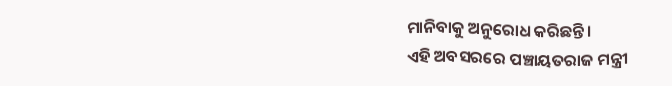ମାନିବାକୁ ଅନୁରୋଧ କରିଛନ୍ତି ।
ଏହି ଅବସରରେ ପଞ୍ଚାୟତରାଜ ମନ୍ତ୍ରୀ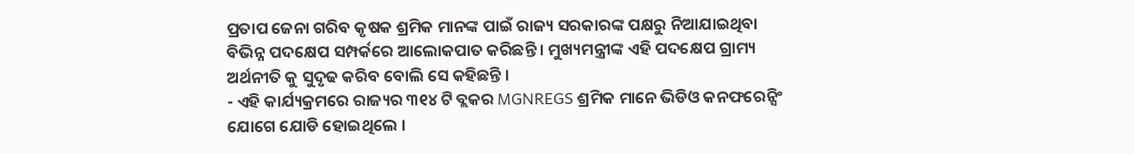ପ୍ରତାପ ଜେନା ଗରିବ କୃଷକ ଶ୍ରମିକ ମାନଙ୍କ ପାଇଁ ରାଜ୍ୟ ସରକାରଙ୍କ ପକ୍ଷରୁ ନିଆଯାଇଥିବା ବିଭିନ୍ନ ପଦକ୍ଷେପ ସମ୍ପର୍କରେ ଆଲୋକପାତ କରିଛନ୍ତି । ମୁଖ୍ୟମନ୍ତ୍ରୀଙ୍କ ଏହି ପଦକ୍ଷେପ ଗ୍ରାମ୍ୟ ଅର୍ଥନୀତି କୁ ସୁଦୃଢ କରିବ ବୋଲି ସେ କହିଛନ୍ତି ।
- ଏହି କାର୍ଯ୍ୟକ୍ରମରେ ରାଜ୍ୟର ୩୧୪ ଟି ବ୍ଲକର MGNREGS ଶ୍ରମିକ ମାନେ ଭିଡିଓ କନଫରେନ୍ସିଂ ଯୋଗେ ଯୋଡି ହୋଇଥିଲେ ।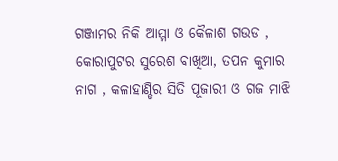ଗଞ୍ଜାମର ନିକି ଆମ୍ମା ଓ କୈଳାଶ ଗଉଡ , କୋରାପୁଟର ସୁରେଶ ବାଖିଆ, ତପନ କୁମାର ନାଗ , କଳାହାଣ୍ଡିର ସିତି ପୂଜାରୀ ଓ ଗଜ ମାଝି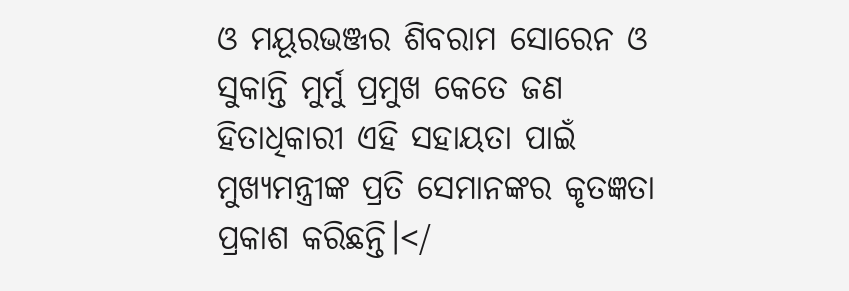ଓ ମୟୂରଭଞ୍ଜର ଶିବରାମ ସୋରେନ ଓ ସୁକାନ୍ତି ମୁର୍ମୁ ପ୍ରମୁଖ କେତେ ଜଣ ହିତାଧିକାରୀ ଏହି ସହାୟତା ପାଇଁ ମୁଖ୍ୟମନ୍ତ୍ରୀଙ୍କ ପ୍ରତି ସେମାନଙ୍କର କୃତଜ୍ଞତା ପ୍ରକାଶ କରିଛନ୍ତି।</